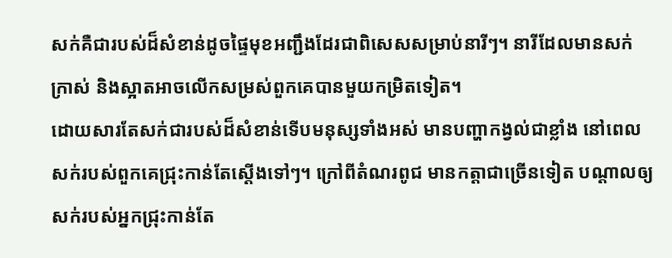សក់គឺជារបស់ដ៏សំខាន់ដូចផ្ទៃមុខអញ្ជឹងដែរជាពិសេសសម្រាប់នារីៗ។ នារីដែលមានសក់ក្រាស់ និងស្អាតអាចលើកសម្រស់ពួកគេបានមួយកម្រិតទៀត។
ដោយសារតែសក់ជារបស់ដ៏សំខាន់ទើបមនុស្សទាំងអស់ មានបញ្ហាកង្វល់ជាខ្លាំង នៅពេលសក់របស់ពួកគេជ្រុះកាន់តែស្តើងទៅៗ។ ក្រៅពីតំណរពូជ មានកត្តាជាច្រើនទៀត បណ្តាលឲ្យសក់របស់អ្នកជ្រុះកាន់តែ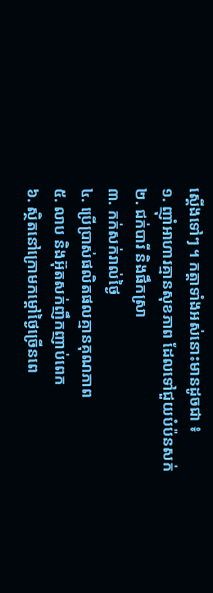ស្តើងទៅៗ ។ កត្តាទាំងអស់នោះមានដូចជា ៖
១. ញ៉ាំអាហារគ្មានសុខភាព ដែលទៅជួយបំប៉នសក់
២. ជក់បារី និងផឹកស្រា
៣. កក់សក់រាល់ថ្ងៃ
៤. ប្រើប្រាស់ផលិតផលគ្មានគុណភាព
៥. លាប និងអ៊ុតសក់ញឹកញាប់ពេក
៦. ស្ថិតនៅក្រោមកម្តៅថ្ងៃច្រើនពេ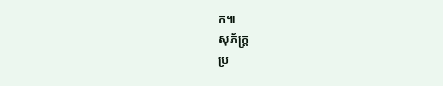ក៕
សុភ័ក្ត្រ
ប្រ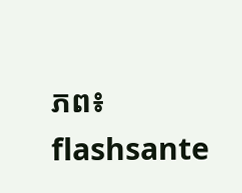ភព៖ flashsante